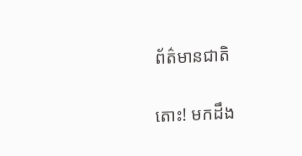ព័ត៌មានជាតិ

តោះ! មកដឹង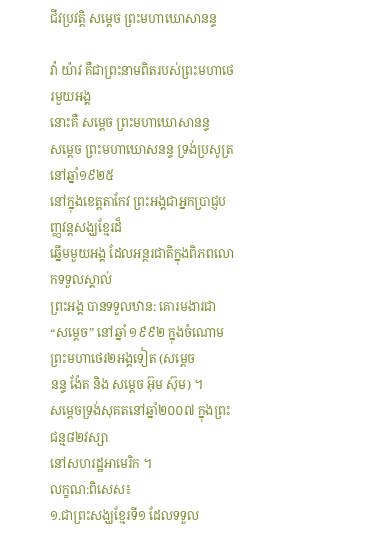ជីវប្រវត្តិ សម្ដេច ព្រះមហាឃោសានន្ទ

វ៉ា យ៉ាវ គឺជាព្រះនាមពិតរបស់ព្រះមហាថេរមួយអង្គ
នោះគឺ សម្ដេច ព្រះមហាឃោសានន្ទ
សម្ដេច ព្រះមហាឃោសនន្ទ ទ្រង់ប្រសូត្រនៅឆ្នាំ១៩២៥
នៅក្នុងខេត្តតាកែវ ព្រះអង្គជាអ្នកប្រាជ្ញបញ្ញវន្តសង្ឃខ្មែរដ៏
ឆ្នើមមួយអង្គ ដែលអន្តរជាតិក្នុងពិភពលោកទទួលស្គាល់
ព្រះអង្គ បានទទួលឋាន: គោរមងារជា “សម្ដេច” នៅឆ្នាំ ១៩៩២ ក្នុងចំណោមព្រះមហាថេរ២អង្គទៀត (សម្ដេច
នន្ទ ង៉ែត និង សម្ដេច អ៊ុម ស៊ុម) ។
សម្ដេចទ្រង់សុគតនៅឆ្នាំ២០០៧ ក្នុងព្រះជន្ម៨២វស្សា
នៅសហរដ្ឋអាមេរិក ។
លក្ខណ:ពិសេស៖
១.ជាព្រះសង្ឃខ្មែរទី១ ដែលទទួល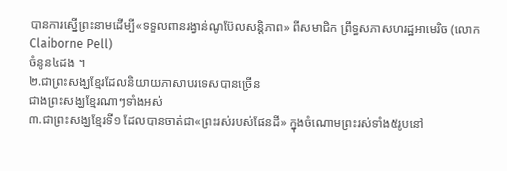បានការស្នើព្រះនាមដើម្បី«ទទួលពានរង្វាន់ណូប៊ែលសន្តិភាព» ពីសមាជិក ព្រឹទ្ធសភាសហរដ្ឋអាមេរិច (លោក Claiborne Pell)
ចំនូន៤ដង ។
២.ជាព្រះសង្ឃខ្មែរដែលនិយាយភាសាបរទេសបានច្រើន
ជាងព្រះសង្ឃខ្មែរណាៗទាំងអស់
៣.ជាព្រះសង្ឃខ្មែរទី១ ដែលបានចាត់ជា«ព្រះរស់របស់ផែនដី» ក្នុងចំណោមព្រះរស់ទាំង៥រូបនៅ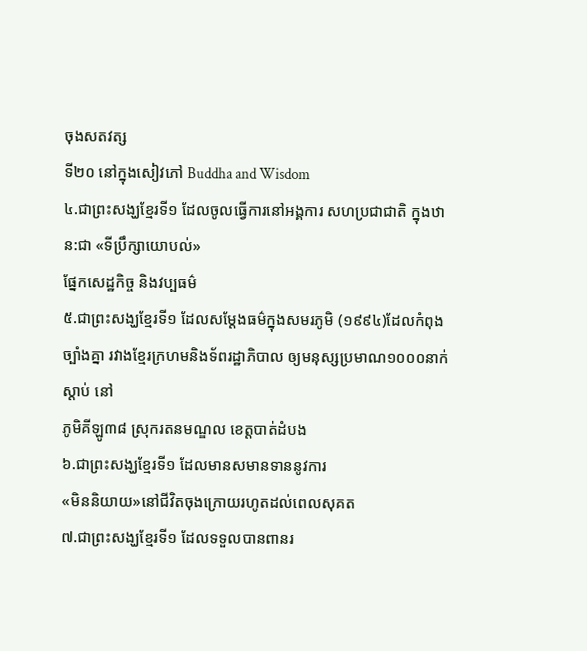ចុងសតវត្ស
ទី២០ នៅក្នុងសៀវភៅ Buddha and Wisdom
៤.ជាព្រះសង្ឃខ្មែរទី១ ដែលចូលធ្វើការនៅអង្គការ សហប្រជាជាតិ ក្នុងឋាន:ជា «ទីប្រឹក្សាយោបល់»
ផ្នែកសេដ្ឋកិច្ច និងវប្បធម៌
៥.ជាព្រះសង្ឃខ្មែរទី១ ដែលសម្ដែងធម៌ក្នុងសមរភូមិ (១៩៩៤)ដែលកំពុងច្បាំងគ្នា រវាងខ្មែរក្រហមនិងទ័ពរដ្ឋាភិបាល ឲ្យមនុស្សប្រមាណ១០០០នាក់ស្ដាប់ នៅ
ភូមិគីឡូ៣៨ ស្រុករតនមណ្ឌល ខេត្តបាត់ដំបង
៦.ជាព្រះសង្ឃខ្មែរទី១ ដែលមានសមានទាននូវការ
«មិននិយាយ»នៅជីវិតចុងក្រោយរហូតដល់ពេលសុគត
៧.ជាព្រះសង្ឃខ្មែរទី១ ដែលទទួលបានពានរ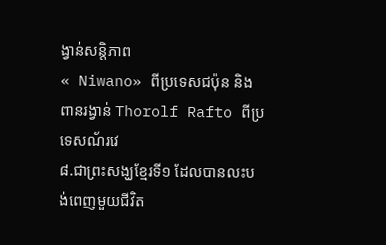ង្វាន់សន្តិភាព
« Niwano» ពីប្រទេសជប៉ុន និង ពានរង្វាន់ Thorolf Rafto ពីប្រទេសណ័រវេ
៨.ជាព្រះសង្ឃខ្មែរទី១ ដែលបានលះបង់ពេញមួយជីវិត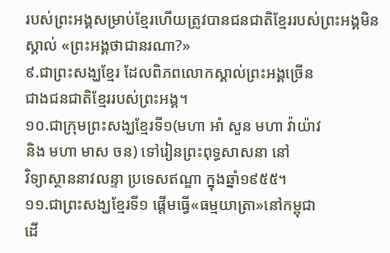របស់ព្រះអង្គសម្រាប់ខ្មែរហើយត្រូវបានជនជាតិខ្មែររបស់ព្រះអង្គមិនស្គាល់ «ព្រះអង្គថាជានរណា?»
៩.ជាព្រះសង្ឃខ្មែរ ដែលពិភពលោកស្គាល់ព្រះអង្គច្រើន
ជាងជនជាតិខ្មែររបស់ព្រះអង្គ។
១០.ជាក្រុមព្រះសង្ឃខ្មែរទី១(មហា អាំ សួន មហា វ៉ាយ៉ាវ
និង មហា មាស ចន) ទៅរៀនព្រះពុទ្ធសាសនា នៅ
វិទ្យាស្ថាននាវលន្ទា ប្រទេសឥណ្ឌា ក្នុងឆ្នាំ១៩៥៥។
១១.ជាព្រះសង្ឃខ្មែរទី១ ផ្ដើមធ្វើ«ធម្មយាត្រា»នៅកម្ពុជា
ដើ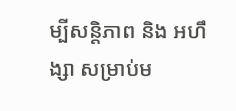ម្បីសន្តិភាព និង អហឹង្សា សម្រាប់ម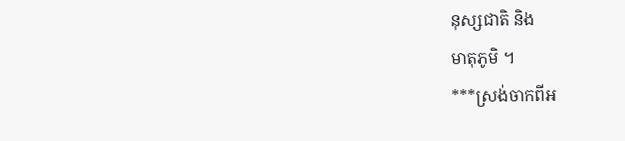នុស្សជាតិ និង
មាតុភូមិ ។
***ស្រង់ចាកពីអ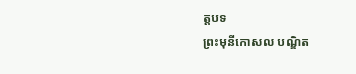ត្តបទ
ព្រះមុនីកោសល បណ្ឌិត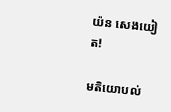យ៉ន សេងយៀត!

មតិយោបល់